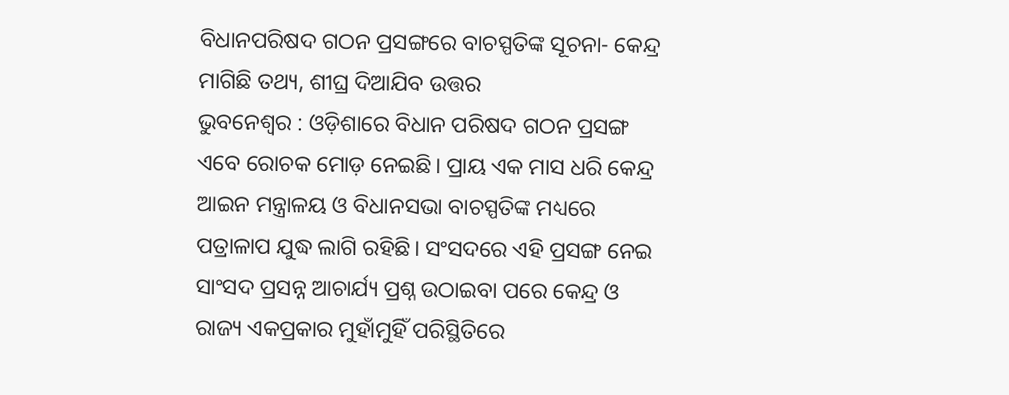ବିଧାନପରିଷଦ ଗଠନ ପ୍ରସଙ୍ଗରେ ବାଚସ୍ପତିଙ୍କ ସୂଚନା- କେନ୍ଦ୍ର ମାଗିଛି ତଥ୍ୟ, ଶୀଘ୍ର ଦିଆଯିବ ଉତ୍ତର
ଭୁବନେଶ୍ବର : ଓଡ଼ିଶାରେ ବିଧାନ ପରିଷଦ ଗଠନ ପ୍ରସଙ୍ଗ ଏବେ ରୋଚକ ମୋଡ଼ ନେଇଛି। ପ୍ରାୟ ଏକ ମାସ ଧରି କେନ୍ଦ୍ର ଆଇନ ମନ୍ତ୍ରାଳୟ ଓ ବିଧାନସଭା ବାଚସ୍ପତିଙ୍କ ମଧ୍ୟରେ ପତ୍ରାଳାପ ଯୁଦ୍ଧ ଲାଗି ରହିଛି। ସଂସଦରେ ଏହି ପ୍ରସଙ୍ଗ ନେଇ ସାଂସଦ ପ୍ରସନ୍ନ ଆଚାର୍ଯ୍ୟ ପ୍ରଶ୍ନ ଉଠାଇବା ପରେ କେନ୍ଦ୍ର ଓ ରାଜ୍ୟ ଏକପ୍ରକାର ମୁହାଁମୁହିଁ ପରିସ୍ଥିତିରେ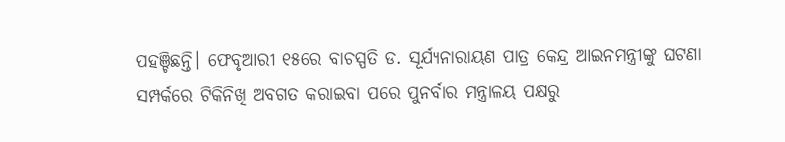ପହଞ୍ଚିଛନ୍ତି। ଫେବୃଆରୀ ୧୫ରେ ବାଚସ୍ପତି ଡ. ସୂର୍ଯ୍ୟନାରାୟଣ ପାତ୍ର କେନ୍ଦ୍ର ଆଇନମନ୍ତ୍ରୀଙ୍କୁ ଘଟଣା ସମ୍ପର୍କରେ ଟିକିନିଖି ଅବଗତ କରାଇବା ପରେ ପୁନର୍ବାର ମନ୍ତ୍ରାଳୟ ପକ୍ଷରୁ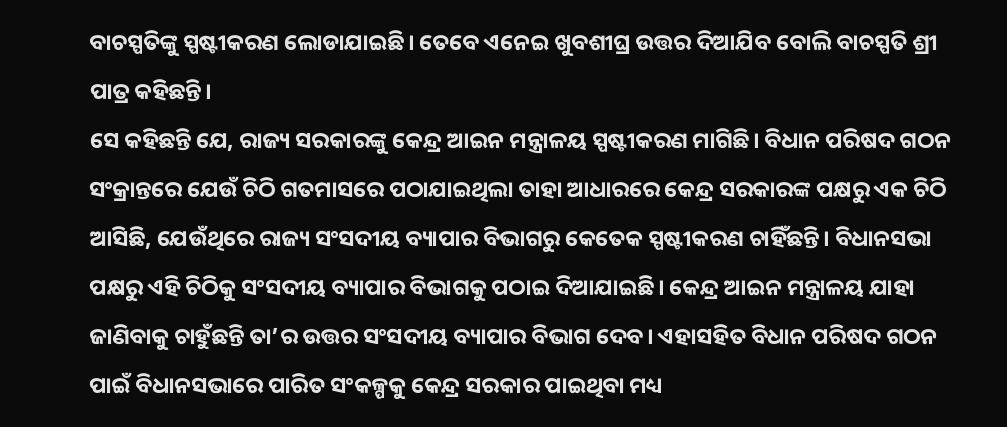ବାଚସ୍ପତିଙ୍କୁ ସ୍ପଷ୍ଟୀକରଣ ଲୋଡାଯାଇଛି। ତେବେ ଏନେଇ ଖୁବଶୀଘ୍ର ଉତ୍ତର ଦିଆଯିବ ବୋଲି ବାଚସ୍ପତି ଶ୍ରୀ ପାତ୍ର କହିଛନ୍ତି।
ସେ କହିଛନ୍ତି ଯେ, ରାଜ୍ୟ ସରକାରଙ୍କୁ କେନ୍ଦ୍ର ଆଇନ ମନ୍ତ୍ରାଳୟ ସ୍ପଷ୍ଟୀକରଣ ମାଗିଛି। ବିଧାନ ପରିଷଦ ଗଠନ ସଂକ୍ରାନ୍ତରେ ଯେଉଁ ଚିଠି ଗତମାସରେ ପଠାଯାଇଥିଲା ତାହା ଆଧାରରେ କେନ୍ଦ୍ର ସରକାରଙ୍କ ପକ୍ଷରୁ ଏକ ଚିଠି ଆସିଛି, ଯେଉଁଥିରେ ରାଜ୍ୟ ସଂସଦୀୟ ବ୍ୟାପାର ବିଭାଗରୁ କେତେକ ସ୍ପଷ୍ଟୀକରଣ ଚାହିଁଛନ୍ତି। ବିଧାନସଭା ପକ୍ଷରୁ ଏହି ଚିଠିକୁ ସଂସଦୀୟ ବ୍ୟାପାର ବିଭାଗକୁ ପଠାଇ ଦିଆଯାଇଛି। କେନ୍ଦ୍ର ଆଇନ ମନ୍ତ୍ରାଳୟ ଯାହା ଜାଣିବାକୁ ଚାହୁଁଛନ୍ତି ତା’ର ଉତ୍ତର ସଂସଦୀୟ ବ୍ୟାପାର ବିଭାଗ ଦେବ। ଏହାସହିତ ବିଧାନ ପରିଷଦ ଗଠନ ପାଇଁ ବିଧାନସଭାରେ ପାରିତ ସଂକଳ୍ପକୁ କେନ୍ଦ୍ର ସରକାର ପାଇଥିବା ମଧ୍ୟ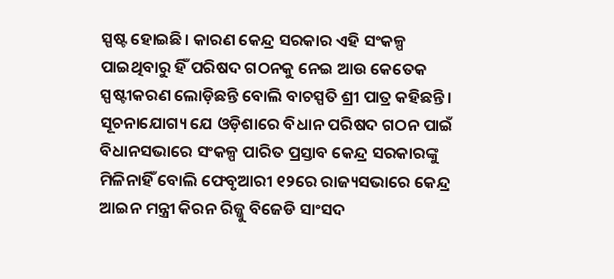ସ୍ପଷ୍ଟ ହୋଇଛି। କାରଣ କେନ୍ଦ୍ର ସରକାର ଏହି ସଂକଳ୍ପ ପାଇଥିବାରୁ ହିଁ ପରିଷଦ ଗଠନକୁ ନେଇ ଆଉ କେତେକ ସ୍ପଷ୍ଟୀକରଣ ଲୋଡ଼ିଛନ୍ତି ବୋଲି ବାଚସ୍ପତି ଶ୍ରୀ ପାତ୍ର କହିଛନ୍ତି।
ସୂଚନାଯୋଗ୍ୟ ଯେ ଓଡ଼ିଶାରେ ବିଧାନ ପରିଷଦ ଗଠନ ପାଇଁ ବିଧାନସଭାରେ ସଂକଳ୍ପ ପାରିତ ପ୍ରସ୍ତାବ କେନ୍ଦ୍ର ସରକାରଙ୍କୁ ମିଳିନାହିଁ ବୋଲି ଫେବୃଆରୀ ୧୨ରେ ରାଜ୍ୟସଭାରେ କେନ୍ଦ୍ର ଆଇନ ମନ୍ତ୍ରୀ କିରନ ରିଜ୍ଜୁ ବିଜେଡି ସାଂସଦ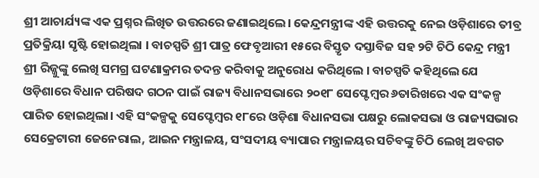ଶ୍ରୀ ଆଚାର୍ଯ୍ୟଙ୍କ ଏକ ପ୍ରଶ୍ନର ଲିଖିତ ଉତ୍ତରରେ ଜଣାଇଥିଲେ। କେନ୍ଦ୍ରମନ୍ତ୍ରୀଙ୍କ ଏହି ଉତ୍ତରକୁ ନେଇ ଓଡ଼ିଶାରେ ତୀବ୍ର ପ୍ରତିକ୍ରିୟା ସୃଷ୍ଟି ହୋଇଥିଲା । ବାଚସ୍ପତି ଶ୍ରୀ ପାତ୍ର ଫେବୃଆରୀ ୧୫ରେ ବିସ୍ତୃତ ଦସ୍ତାବିଜ ସହ ୨ଟି ଚିଠି କେନ୍ଦ୍ର ମନ୍ତ୍ରୀ ଶ୍ରୀ ରିଜ୍ଜୁଙ୍କୁ ଲେଖି ସମଗ୍ର ଘଟଣାକ୍ରମର ତଦନ୍ତ କରିବାକୁ ଅନୁରୋଧ କରିଥିଲେ । ବାଚସ୍ପତି କହିଥିଲେ ଯେ ଓଡ଼ିଶାରେ ବିଧାନ ପରିଷଦ ଗଠନ ପାଇଁ ରାଜ୍ୟ ବିଧାନସଭାରେ ୨୦୧୮ ସେପ୍ଟେମ୍ବର ୬ତାରିଖରେ ଏକ ସଂକଳ୍ପ ପାରିତ ହୋଇଥିଲା। ଏହି ସଂକଳ୍ପକୁ ସେପ୍ଟେମ୍ବର ୧୮ରେ ଓଡ଼ିଶା ବିଧାନସଭା ପକ୍ଷରୁ ଲୋକସଭା ଓ ରାଜ୍ୟସଭାର ସେକ୍ରେଟାରୀ ଜେନେରାଲ, ଆଇନ ମନ୍ତ୍ରାଳୟ, ସଂସଦୀୟ ବ୍ୟାପାର ମନ୍ତ୍ରାଳୟର ସଚିବଙ୍କୁ ଚିଠି ଲେଖି ଅବଗତ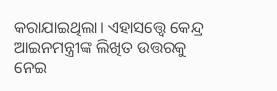କରାଯାଇଥିଲା। ଏହାସତ୍ତ୍ବେ କେନ୍ଦ୍ର ଆଇନମନ୍ତ୍ରୀଙ୍କ ଲିଖିତ ଉତ୍ତରକୁ ନେଇ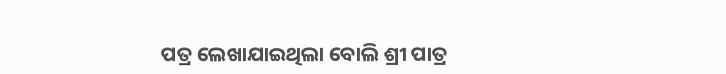ପତ୍ର ଲେଖାଯାଇଥିଲା ବୋଲି ଶ୍ରୀ ପାତ୍ର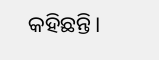କହିଛନ୍ତି।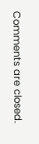Comments are closed.